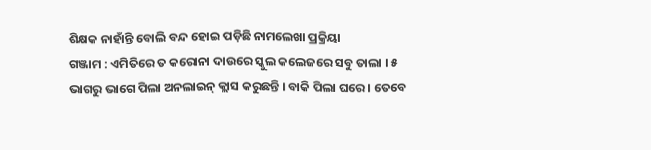ଶିକ୍ଷକ ନାହାଁନ୍ତି ବୋଲି ବନ୍ଦ ହୋଇ ପଡ଼ିଛି ନାମଲେଖା ପ୍ରକ୍ରିୟା
ଗଞ୍ଜାମ : ଏମିତିରେ ତ କରୋନା ଦାଉରେ ସ୍କୁଲ କଲେଜରେ ସବୁ ତାଲା । ୫ ଭାଗରୁ ଭାଗେ ପିଲା ଅନଲାଇନ୍ କ୍ଲାସ କରୁଛନ୍ତି । ବାକି ପିଲା ଘରେ । ତେବେ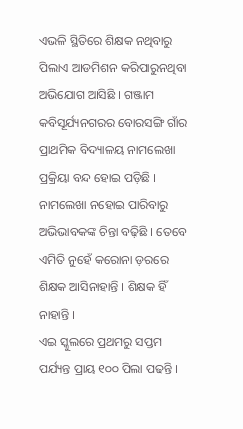ଏଭଳି ସ୍ଥିତିରେ ଶିକ୍ଷକ ନଥିବାରୁ ପିଲାଏ ଆଡମିଶନ କରିପାରୁନଥିବା ଅଭିଯୋଗ ଆସିଛି । ଗଞ୍ଜାମ କବିସୂର୍ଯ୍ୟନଗରର ବୋରସଙ୍ଗି ଗାଁର ପ୍ରାଥମିକ ବିଦ୍ୟାଳୟ ନାମଲେଖା ପ୍ରକ୍ରିୟା ବନ୍ଦ ହୋଇ ପଡ଼ିଛି । ନାମଲେଖା ନହୋଇ ପାରିବାରୁ ଅଭିଭାବକଙ୍କ ଚିନ୍ତା ବଢ଼ିଛି । ତେବେ ଏମିତି ନୁହେଁ କରୋନା ଡ଼ରରେ ଶିକ୍ଷକ ଆସିନାହାନ୍ତି । ଶିକ୍ଷକ ହିଁ ନାହାନ୍ତି ।
ଏଇ ସ୍କୁଲରେ ପ୍ରଥମରୁ ସପ୍ତମ ପର୍ଯ୍ୟନ୍ତ ପ୍ରାୟ ୧୦୦ ପିଲା ପଢନ୍ତି ।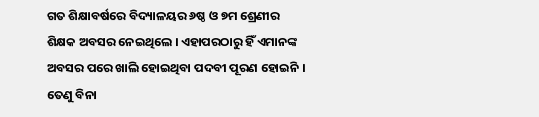ଗତ ଶିକ୍ଷାବର୍ଷରେ ବିଦ୍ୟାଳୟର ୬ଷ୍ଠ ଓ ୭ମ ଶ୍ରେଣୀର ଶିକ୍ଷକ ଅବସର ନେଇଥିଲେ । ଏହାପରଠାରୁ ହିଁ ଏମାନଙ୍କ ଅବସର ପରେ ଖାଲି ହୋଇଥିବା ପଦବୀ ପୂରଣ ହୋଇନି । ତେଣୁ ବିନା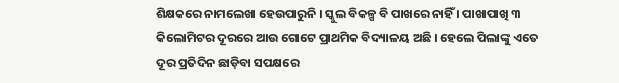ଶିକ୍ଷକରେ ନାମଲେଖା ହେଉପାରୁନି । ସ୍କୁଲ ବିକଳ୍ପ ବି ପାଖରେ ନାହିଁ । ପାଖାପାଖି ୩ କିଲୋମିଟର ଦୂରରେ ଆଉ ଗୋଟେ ପ୍ରାଥମିକ ବିଦ୍ୟାଳୟ ଅଛି । ହେଲେ ପିଲାଙ୍କୁ ଏତେ ଦୂର ପ୍ରତିଦିନ ଛାଡ଼ିବା ସପକ୍ଷରେ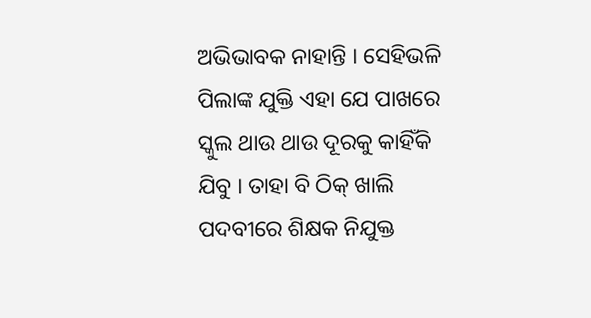ଅଭିଭାବକ ନାହାନ୍ତି । ସେହିଭଳି ପିଲାଙ୍କ ଯୁକ୍ତି ଏହା ଯେ ପାଖରେ ସ୍କୁଲ ଥାଉ ଥାଉ ଦୂରକୁ କାହିଁକି ଯିବୁ । ତାହା ବି ଠିକ୍ ଖାଲି ପଦବୀରେ ଶିକ୍ଷକ ନିଯୁକ୍ତ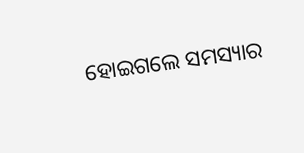ହୋଇଗଲେ ସମସ୍ୟାର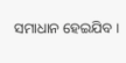ସମାଧାନ ହେଇଯିବ ।